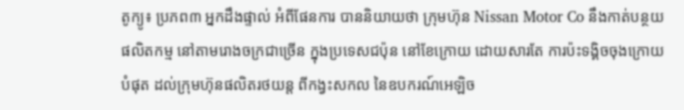តូក្យូ៖ ប្រភព៣ អ្នកដឹងផ្ទាល់ អំពីផែនការ បាននិយាយថា ក្រុមហ៊ុន Nissan Motor Co នឹងកាត់បន្ថយផលិតកម្ម នៅតាមរោងចក្រជាច្រើន ក្នុងប្រទេសជប៉ុន នៅខែក្រោយ ដោយសារតែ ការប៉ះទង្គិចចុងក្រោយបំផុត ដល់ក្រុមហ៊ុនផលិតរថយន្ត ពីកង្វះសកល នៃឧបករណ៍អេឡិច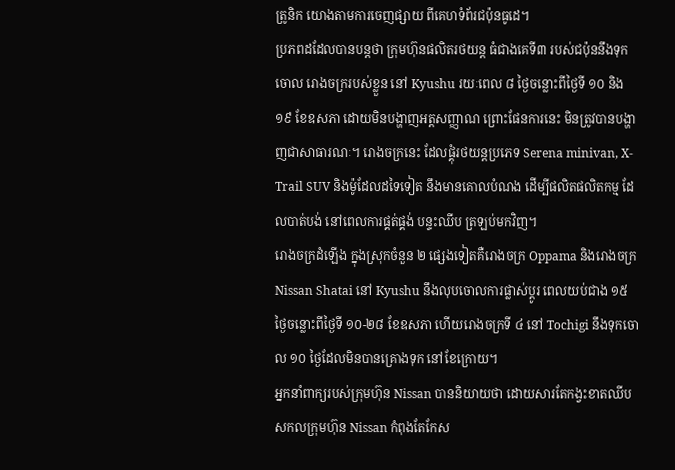ត្រូនិក យោងតាមការចេញផ្សាយ ពីគេហទំព័រជប៉ុនធូដេ។
ប្រភពដដែលបានបន្តថា ក្រុមហ៊ុនផលិតរថយន្ត ធំជាងគេទី៣ របស់ជប៉ុននឹងទុកចោល រោងចក្ររបស់ខ្លួន នៅ Kyushu រយៈពេល ៨ ថ្ងៃចន្លោះពីថ្ងៃទី ១០ និង ១៩ ខែឧសភា ដោយមិនបង្ហាញអត្តសញ្ញាណ ព្រោះផែនការនេះ មិនត្រូវបានបង្ហាញជាសាធារណៈ។ រោងចក្រនេះ ដែលផ្គុំរថយន្តប្រភេទ Serena minivan, X-Trail SUV និងម៉ូដែលដទៃទៀត នឹងមានគោលបំណង ដើម្បីផលិតផលិតកម្ម ដែលបាត់បង់ នៅពេលការផ្គត់ផ្គង់ បន្ទះឈីប ត្រឡប់មកវិញ។
រោងចក្រដំឡើង ក្នុងស្រុកចំនួន ២ ផ្សេងទៀតគឺរោងចក្រ Oppama និងរោងចក្រ Nissan Shatai នៅ Kyushu នឹងលុបចោលការផ្លាស់ប្តូរ ពេលយប់ជាង ១៥ ថ្ងៃចន្លោះពីថ្ងៃទី ១០-២៨ ខែឧសភា ហើយរោងចក្រទី ៤ នៅ Tochigi នឹងទុកចោល ១០ ថ្ងៃដែលមិនបានគ្រោងទុក នៅខែក្រោយ។
អ្នកនាំពាក្យរបស់ក្រុមហ៊ុន Nissan បាននិយាយថា ដោយសារតែកង្វះខាតឈីប សកលក្រុមហ៊ុន Nissan កំពុងតែកែស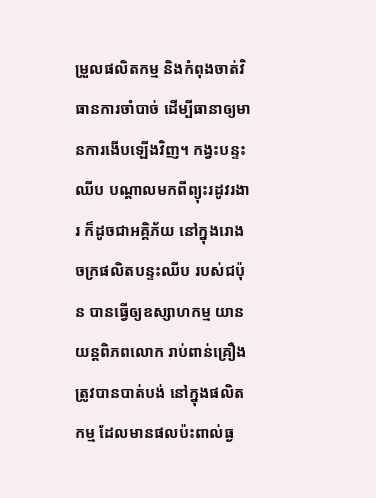ម្រួលផលិតកម្ម និងកំពុងចាត់វិធានការចាំបាច់ ដើម្បីធានាឲ្យមានការងើបឡើងវិញ។ កង្វះបន្ទះឈីប បណ្តាលមកពីព្យុះរដូវរងារ ក៏ដូចជាអគ្គិភ័យ នៅក្នុងរោងចក្រផលិតបន្ទះឈីប របស់ជប៉ុន បានធ្វើឲ្យឧស្សាហកម្ម យានយន្តពិភពលោក រាប់ពាន់គ្រឿង ត្រូវបានបាត់បង់ នៅក្នុងផលិតកម្ម ដែលមានផលប៉ះពាល់ធ្ង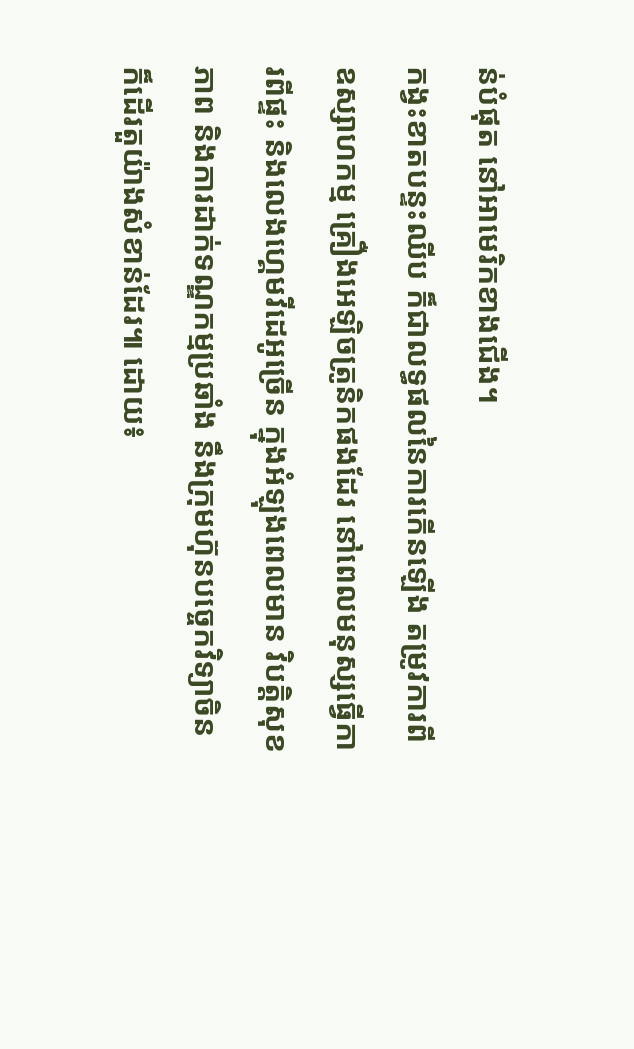ន់បំផុត នៅអាមេរិកខាងជើង។
កង្វះខាតបន្ទះឈីប ក៏ជាលទ្ធផលនៃការកើនឡើង តម្រូវការពីឧស្សាហកម្ម គ្រឿងអេឡិចត្រូនិកផងដែរ នៅពេលមនុស្សធ្វើការពីផ្ទះ និងលេងហ្គេមវីដេអូច្រើន ក្នុងអំឡុងពេលមាន វិបត្តិសុខភាព និងការដាក់ទណ្ឌកម្មប្រឆាំង នឹងក្រុមហ៊ុនបច្ចេកវិទ្យាចិន ក៏ដើរតួយ៉ាងសំខាន់ដែរ៕ ដោយ៖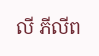លី ភីលីព